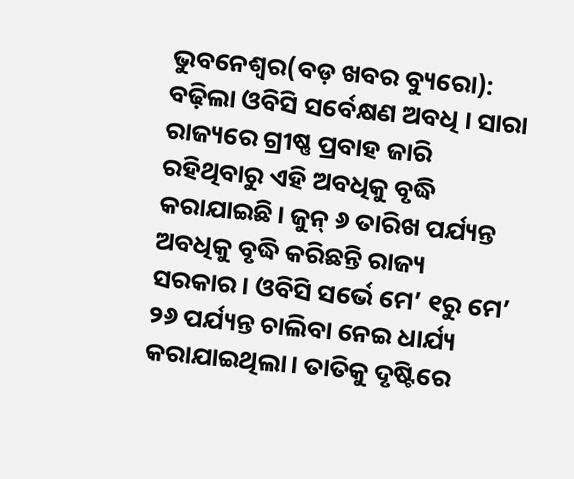ଭୁବନେଶ୍ୱର(ବଡ଼ ଖବର ବ୍ୟୁରୋ): ବଢ଼ିଲା ଓବିସି ସର୍ବେକ୍ଷଣ ଅବଧି । ସାରା ରାଜ୍ୟରେ ଗ୍ରୀଷ୍ଣ ପ୍ରବାହ ଜାରି ରହିଥିବାରୁ ଏହି ଅବଧିକୁ ବୃଦ୍ଧି କରାଯାଇଛି। ଜୁନ୍ ୬ ତାରିଖ ପର୍ଯ୍ୟନ୍ତ ଅବଧିକୁ ବୃଦ୍ଧି କରିଛନ୍ତି ରାଜ୍ୟ ସରକାର। ଓବିସି ସର୍ଭେ ମେ’ ୧ରୁ ମେ’ ୨୬ ପର୍ଯ୍ୟନ୍ତ ଚାଲିବା ନେଇ ଧାର୍ଯ୍ୟ କରାଯାଇଥିଲା। ତାତିକୁ ଦୃଷ୍ଟିରେ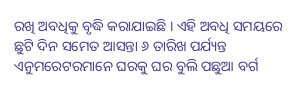ରଖି ଅବଧିକୁ ବୃଦ୍ଧି କରାଯାଇଛି । ଏହି ଅବଧି ସମୟରେ ଛୁଟି ଦିନ ସମେତ ଆସନ୍ତା ୬ ତାରିଖ ପର୍ଯ୍ୟନ୍ତ ଏନୁମରେଟରମାନେ ଘରକୁ ଘର ବୁଲି ପଛୁଆ ବର୍ଗ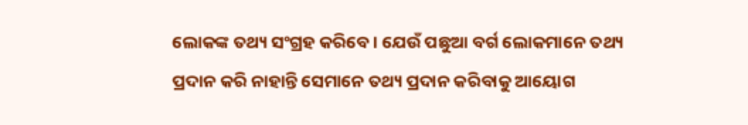ଲୋକଙ୍କ ତଥ୍ୟ ସଂଗ୍ରହ କରିବେ। ଯେଉଁ ପଛୁଆ ବର୍ଗ ଲୋକମାନେ ତଥ୍ୟ ପ୍ରଦାନ କରି ନାହାନ୍ତି ସେମାନେ ତଥ୍ୟ ପ୍ରଦାନ କରିବାକୁ ଆୟୋଗ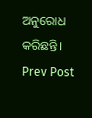ଅନୁରୋଧ କରିଛନ୍ତି।
Prev Post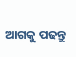ଆଗକୁ ପଢନ୍ତୁ